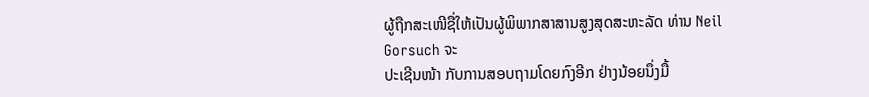ຜູ້ຖືກສະເໜີຊື່ໃຫ້ເປັນຜູ້ພິພາກສາສານສູງສຸດສະຫະລັດ ທ່ານ Neil Gorsuch ຈະ
ປະເຊີນໜ້າ ກັບການສອບຖາມໂດຍກົງອີກ ຢ່າງນ້ອຍນຶ່ງມື້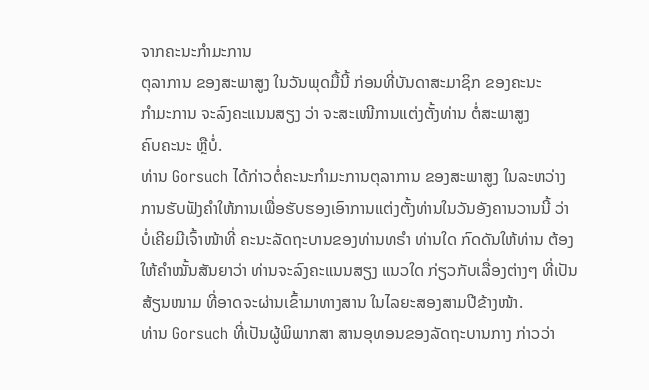ຈາກຄະນະກຳມະການ
ຕຸລາການ ຂອງສະພາສູງ ໃນວັນພຸດມື້ນີ້ ກ່ອນທີ່ບັນດາສະມາຊິກ ຂອງຄະນະ
ກຳມະການ ຈະລົງຄະແນນສຽງ ວ່າ ຈະສະເໜີການແຕ່ງຕັ້ງທ່ານ ຕໍ່ສະພາສູງ
ຄົບຄະນະ ຫຼືບໍ່.
ທ່ານ Gorsuch ໄດ້ກ່າວຕໍ່ຄະນະກຳມະການຕຸລາການ ຂອງສະພາສູງ ໃນລະຫວ່າງ
ການຮັບຟັງຄຳໃຫ້ການເພື່ອຮັບຮອງເອົາການແຕ່ງຕັ້ງທ່ານໃນວັນອັງຄານວານນີ້ ວ່າ
ບໍ່ເຄີຍມີເຈົ້າໜ້າທີ່ ຄະນະລັດຖະບານຂອງທ່ານທຣຳ ທ່ານໃດ ກົດດັນໃຫ້ທ່ານ ຕ້ອງ
ໃຫ້ຄຳໝັ້ນສັນຍາວ່າ ທ່ານຈະລົງຄະແນນສຽງ ແນວໃດ ກ່ຽວກັບເລື່ອງຕ່າງໆ ທີ່ເປັນ
ສ້ຽນໜາມ ທີ່ອາດຈະຜ່ານເຂົ້າມາທາງສານ ໃນໄລຍະສອງສາມປີຂ້າງໜ້າ.
ທ່ານ Gorsuch ທີ່ເປັນຜູ້ພິພາກສາ ສານອຸທອນຂອງລັດຖະບານກາງ ກ່າວວ່າ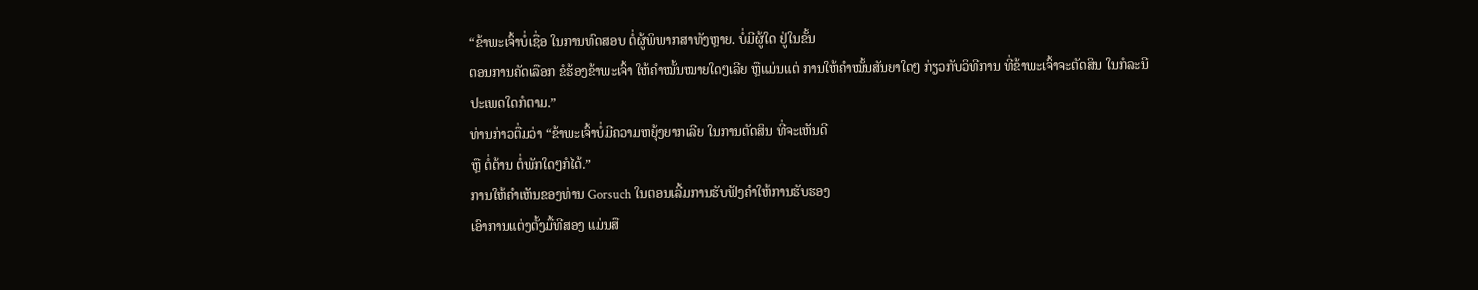“ຂ້າພະເຈົ້າບໍ່ເຊື່ອ ໃນການທົດສອບ ຕໍ່ຜູ້ພິພາກສາທັງຫຼາຍ. ບໍ່ມີຜູ້ໃດ ຢູ່ໃນຂັ້ນ
ຕອນການຄັດເລືອກ ຂໍຮ້ອງຂ້າພະເຈົ້າ ໃຫ້ຄຳໝັ້ນໝາຍໃດໆເລີຍ ຫຼືແມ່ນແຕ່ ການໃຫ້ຄຳໝັ້ນສັນຍາໃດໆ ກ່ຽວກັບວິທີການ ທີ່ຂ້າພະເຈົ້າຈະຕັດສິນ ໃນກໍລະນີ
ປະເພດໃດກໍຕາມ.”
ທ່ານກ່າວຕື່ມວ່າ “ຂ້າພະເຈົ້າບໍ່ມີຄວາມຫຍຸ້ງຍາກເລີຍ ໃນການຕັດສິນ ທີ່ຈະເຫັນດີ
ຫຼື ຕໍ່ຕ້ານ ຕໍ່ພັກໃດໆກໍໄດ້.”
ການໃຫ້ຄຳເຫັນຂອງທ່ານ Gorsuch ໃນຕອນເລີ້ມການຮັບຟັງຄຳໃຫ້ການຮັບຮອງ
ເອົາການແຕ່ງຕັ້ງມື້ທີສອງ ແມ່ນສື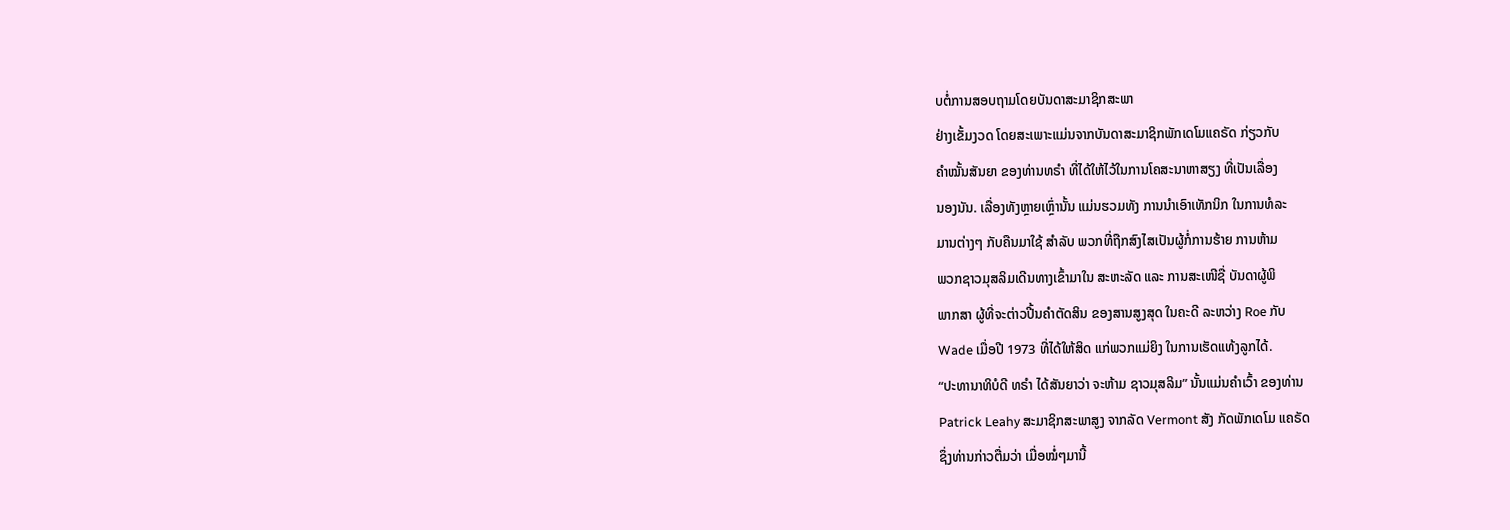ບຕໍ່ການສອບຖາມໂດຍບັນດາສະມາຊິກສະພາ
ຢ່າງເຂັ້ມງວດ ໂດຍສະເພາະແມ່ນຈາກບັນດາສະມາຊິກພັກເດໂມແຄຣັດ ກ່ຽວກັບ
ຄຳໝັ້ນສັນຍາ ຂອງທ່ານທຣຳ ທີ່ໄດ້ໃຫ້ໄວ້ໃນການໂຄສະນາຫາສຽງ ທີ່ເປັນເລື່ອງ
ນອງນັນ. ເລື່ອງທັງຫຼາຍເຫຼົ່ານັ້ນ ແມ່ນຮວມທັງ ການນຳເອົາເທັກນິກ ໃນການທໍລະ
ມານຕ່າງໆ ກັບຄືນມາໃຊ້ ສຳລັບ ພວກທີ່ຖືກສົງໄສເປັນຜູ້ກໍ່ການຮ້າຍ ການຫ້າມ
ພວກຊາວມຸສລິມເດີນທາງເຂົ້າມາໃນ ສະຫະລັດ ແລະ ການສະເໜີຊື່ ບັນດາຜູ້ພິ
ພາກສາ ຜູ້ທີ່ຈະຕ່າວປີ້ນຄຳຕັດສິນ ຂອງສານສູງສຸດ ໃນຄະດີ ລະຫວ່າງ Roe ກັບ
Wade ເມື່ອປີ 1973 ທີ່ໄດ້ໃຫ້ສິດ ແກ່ພວກແມ່ຍິງ ໃນການເຮັດແທ້ງລູກໄດ້.
“ປະທານາທິບໍດີ ທຣຳ ໄດ້ສັນຍາວ່າ ຈະຫ້າມ ຊາວມຸສລິມ” ນັ້ນແມ່ນຄຳເວົ້າ ຂອງທ່ານ
Patrick Leahy ສະມາຊິກສະພາສູງ ຈາກລັດ Vermont ສັງ ກັດພັກເດໂມ ແຄຣັດ
ຊຶ່ງທ່ານກ່າວຕື່ມວ່າ ເມື່ອໝໍ່ໆມານີ້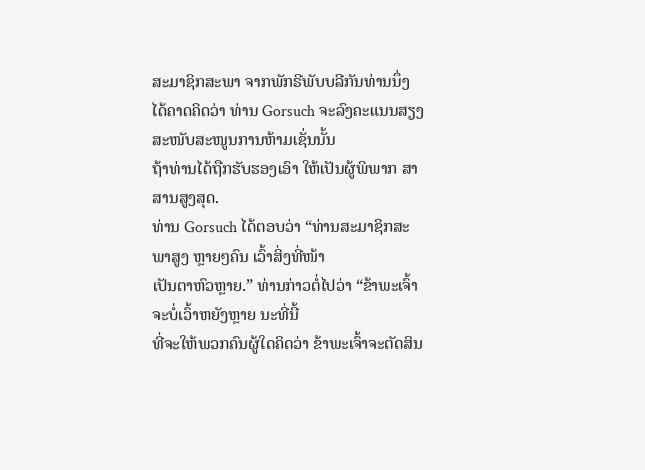ສະມາຊິກສະພາ ຈາກພັກຣີພັບບລີກັນທ່ານນຶ່ງ
ໄດ້ຄາດຄິດວ່າ ທ່ານ Gorsuch ຈະລົງຄະແນນສຽງສະໜັບສະໜູນການຫ້າມເຊັ່ນນັ້ນ
ຖ້າທ່ານໄດ້ຖືກຮັບຮອງເອົາ ໃຫ້ເປັນຜູ້ພິພາກ ສາສານສູງສຸດ.
ທ່ານ Gorsuch ໄດ້ຕອບວ່າ “ທ່ານສະມາຊິກສະພາສູງ ຫຼາຍໆຄົນ ເວົ້າສິ່ງທີ່ໜ້າ
ເປັນຕາຫົວຫຼາຍ.” ທ່ານກ່າວຕໍ່ໄປວ່າ “ຂ້າພະເຈົ້າຈະບໍ່ເວົ້າຫຍັງຫຼາຍ ນະທີ່ນີ້
ທີ່ຈະໃຫ້ພວກຄົນຜູ້ໃດຄິດວ່າ ຂ້າພະເຈົ້າຈະຕັດສິນ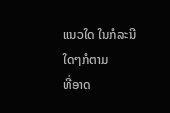ແນວໃດ ໃນກໍລະນີໃດໆກໍຕາມ
ທີ່ອາດ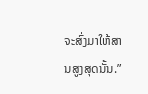ຈະສົ່ງມາໃຫ້ສານສູງສຸດນັ້ນ.”